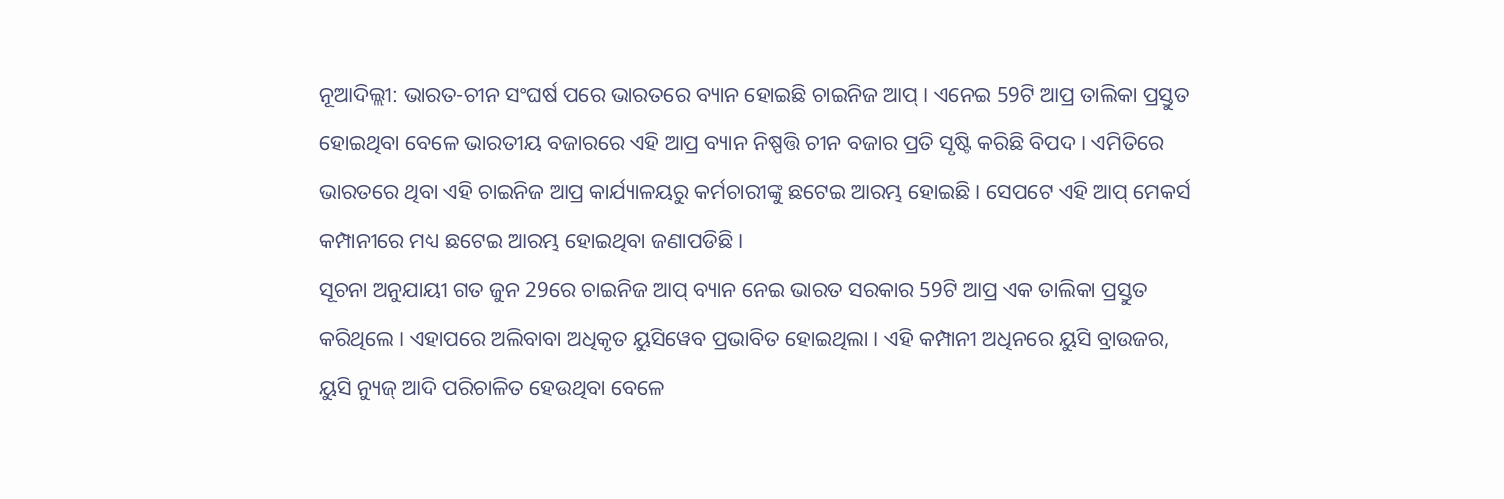ନୂଆଦିଲ୍ଲୀ: ଭାରତ-ଚୀନ ସଂଘର୍ଷ ପରେ ଭାରତରେ ବ୍ୟାନ ହୋଇଛି ଚାଇନିଜ ଆପ୍ । ଏନେଇ 59ଟି ଆପ୍ର ତାଲିକା ପ୍ରସ୍ତୁତ ହୋଇଥିବା ବେଳେ ଭାରତୀୟ ବଜାରରେ ଏହି ଆପ୍ର ବ୍ୟାନ ନିଷ୍ପତ୍ତି ଚୀନ ବଜାର ପ୍ରତି ସୃଷ୍ଟି କରିଛି ବିପଦ । ଏମିତିରେ ଭାରତରେ ଥିବା ଏହି ଚାଇନିଜ ଆପ୍ର କାର୍ଯ୍ୟାଳୟରୁ କର୍ମଚାରୀଙ୍କୁ ଛଟେଇ ଆରମ୍ଭ ହୋଇଛି । ସେପଟେ ଏହି ଆପ୍ ମେକର୍ସ କମ୍ପାନୀରେ ମଧ୍ୟ ଛଟେଇ ଆରମ୍ଭ ହୋଇଥିବା ଜଣାପଡିଛି ।
ସୂଚନା ଅନୁଯାୟୀ ଗତ ଜୁନ 29ରେ ଚାଇନିଜ ଆପ୍ ବ୍ୟାନ ନେଇ ଭାରତ ସରକାର 59ଟି ଆପ୍ର ଏକ ତାଲିକା ପ୍ରସ୍ତୁତ କରିଥିଲେ । ଏହାପରେ ଅଲିବାବା ଅଧିକୃତ ୟୁସିୱେବ ପ୍ରଭାବିତ ହୋଇଥିଲା । ଏହି କମ୍ପାନୀ ଅଧିନରେ ୟୁସି ବ୍ରାଉଜର, ୟୁସି ନ୍ୟୁଜ୍ ଆଦି ପରିଚାଳିତ ହେଉଥିବା ବେଳେ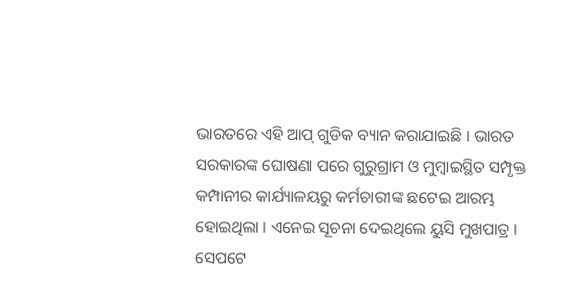ଭାରତରେ ଏହି ଆପ୍ ଗୁଡିକ ବ୍ୟାନ କରାଯାଇଛି । ଭାରତ ସରକାରଙ୍କ ଘୋଷଣା ପରେ ଗୁରୁଗ୍ରାମ ଓ ମୁମ୍ବାଇସ୍ଥିତ ସମ୍ପୃକ୍ତ କମ୍ପାନୀର କାର୍ଯ୍ୟାଳୟରୁ କର୍ମଚାରୀଙ୍କ ଛଟେଇ ଆରମ୍ଭ ହୋଇଥିଲା । ଏନେଇ ସୂଚନା ଦେଇଥିଲେ ୟୁସି ମୁଖପାତ୍ର ।
ସେପଟେ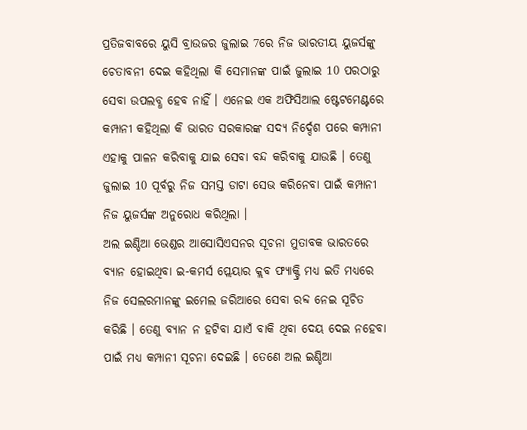ପ୍ରତିଜବାବରେ ୟୁସି ବ୍ରାଉଜର ଜୁଲାଇ 7ରେ ନିଜ ଭାରତୀୟ ୟୁଜର୍ସଙ୍କୁ ଚେତାବନୀ ଦେଇ କହିଥିଲା କି ସେମାନଙ୍କ ପାଇଁ ଜୁଲାଇ 10 ପରଠାରୁ ସେବା ଉପଲବ୍ଧ ହେବ ନାହିଁ । ଏନେଇ ଏକ ଅଫିସିଆଲ ଷ୍ଟେଟମେଣ୍ଟରେ କମ୍ପାନୀ କହିଥିଲା କି ଭାରତ ସରକାରଙ୍କ ସଦ୍ୟ ନିର୍ଦ୍ଦେଶ ପରେ କମ୍ପାନୀ ଏହାକୁ ପାଳନ କରିବାକୁ ଯାଇ ସେବା ବନ୍ଦ କରିବାକୁ ଯାଉଛି । ତେଣୁ ଜୁଲାଇ 10 ପୂର୍ବରୁ ନିଜ ସମସ୍ତ ଡାଟା ସେଭ କରିନେବା ପାଇଁ କମ୍ପାନୀ ନିଜ ୟୁଜର୍ସଙ୍କ ଅନୁରୋଧ କରିଥିଲା ।
ଅଲ ଇଣ୍ଡିଆ ଭେଣ୍ଡର ଆସୋସିଏସନର ସୂଚନା ମୁତାବକ ଭାରତରେ ବ୍ୟାନ ହୋଇଥିବା ଇ-କମର୍ସ ପ୍ଲେୟାର କ୍ଲବ ଫ୍ୟାକ୍ଟ୍ରି ମଧ୍ୟ ଇତି ମଧ୍ୟରେ ନିଜ ସେଲରମାନଙ୍କୁ ଇମେଲ ଜରିଆରେ ସେବା ରବ୍ଦ ନେଇ ସୂଚିତ କରିଛି । ତେଣୁ ବ୍ୟାନ ନ ହଟିବା ଯାଏଁ ବାକି ଥିବା ଦେୟ ଦେଇ ନହେବା ପାଇଁ ମଧ୍ୟ କମ୍ପାନୀ ସୂଚନା ଦେଇଛି । ତେଣେ ଅଲ ଇଣ୍ଡିଆ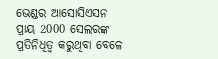ଭେଣ୍ଡର ଆସୋସିଏସନ ପ୍ରାୟ 2000 ସେଲରଙ୍କ ପ୍ରତିନିଧିତ୍ବ କରୁଥିବା ବେଳେ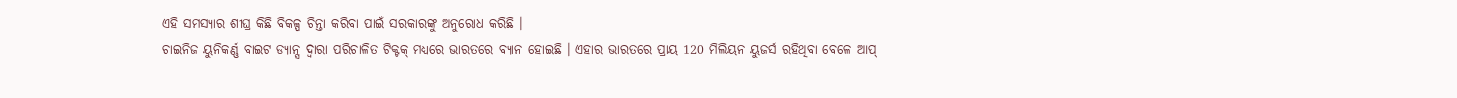ଏହି ସମସ୍ୟାର ଶୀଘ୍ର କିଛି ବିକଳ୍ପ ଚିନ୍ତା କରିବା ପାଇଁ ସରକାରଙ୍କୁ ଅନୁରୋଧ କରିଛି ।
ଚାଇନିଜ ୟୁନିକର୍ଣ୍ଣ ବାଇଟ ଡ୍ୟାନ୍ସ ଦ୍ବାରା ପରିଚାଳିତ ଟିକ୍ଟକ୍ ମଧ୍ୟରେ ଭାରତରେ ବ୍ୟାନ ହୋଇଛି । ଏହାର ଭାରତରେ ପ୍ରାୟ 120 ମିଲିୟନ ୟୁଜର୍ସ ରହିଥିବା ବେଳେ ଆପ୍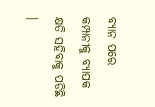ବ୍ୟାନ ପରେ କମ୍ପାନୀକୁ ବ୍ୟାପକ କ୍ଷତି ସହିବାକୁ ପଡିଛି ।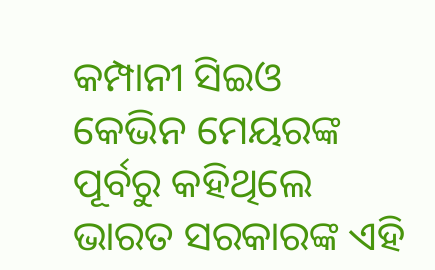କମ୍ପାନୀ ସିଇଓ କେଭିନ ମେୟରଙ୍କ ପୂର୍ବରୁ କହିଥିଲେ ଭାରତ ସରକାରଙ୍କ ଏହି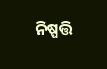ନିଷ୍ପତ୍ତି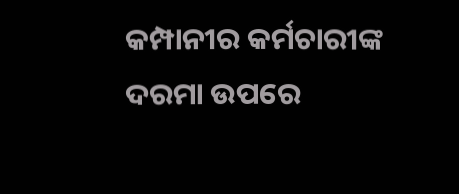କମ୍ପାନୀର କର୍ମଚାରୀଙ୍କ ଦରମା ଉପରେ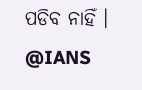ପଡିବ ନାହିଁ ।
@IANS